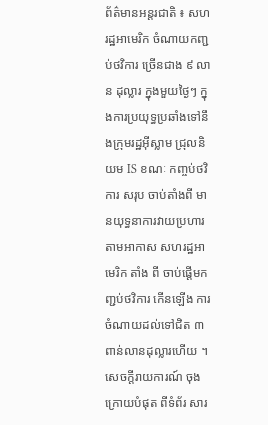ព័ត៌មានអន្តរជាតិ ៖ សហរដ្ឋអាមេរិក ចំណាយកញ្ជប់ថវិការ ច្រើនជាង ៩ លាន ដុល្លារ ក្នុងមួយថ្ងៃៗ ក្នុងការប្រយុទ្ធប្រឆាំងទៅនឹងក្រុមរដ្ឋអ៊ីស្លាម ជ្រុលនិយម IS ខណៈ កញ្ចប់ថវិការ សរុប ចាប់តាំងពី មានយុទ្ធនាការវាយប្រហារ តាមអាកាស សហរដ្ឋអាមេរិក តាំង ពី ចាប់ផ្តើមកញ្ជប់ថវិការ កើនឡើង ការចំណាយដល់ទៅជិត ៣ ពាន់លានដុល្លារហើយ ។
សេចក្តីរាយការណ៍ ចុងក្រោយបំផុត ពីទំព័រ សារ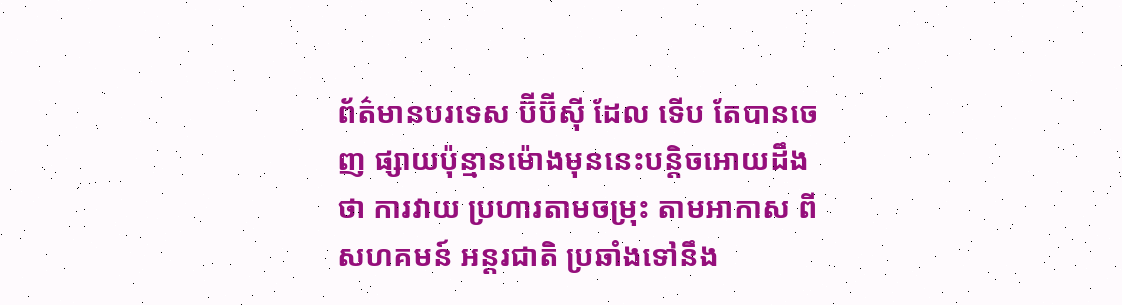ព័ត៌មានបរទេស ប៊ីប៊ីស៊ី ដែល ទើប តែបានចេញ ផ្សាយប៉ុន្មានម៉ោងមុននេះបន្តិចអោយដឹងថា ការវាយ ប្រហារតាមចម្រុះ តាមអាកាស ពីសហគមន៍ អន្តរជាតិ ប្រឆាំងទៅនឹង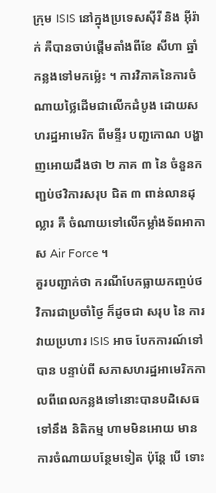ក្រុម ISIS នៅក្នុងប្រទេសស៊ីរី និង អ៊ីរ៉ាក់ គឺបានចាប់ផ្តើមតាំងពីខែ សីហា ឆ្នាំកន្លងទៅមកម្ល៉េះ ។ ការវិភាគនៃការចំណាយថ្លៃដើមជាលើកដំបូង ដោយសហរដ្ឋអាមេរិក ពីមន្ទីរ បញ្ជកោណ បង្ហាញអោយដឹងថា ២ ភាគ ៣ នៃ ចំនួនកញ្ជប់ថវិការសរុប ជិត ៣ ពាន់លានដុល្លារ គឺ ចំណាយទៅលើកម្លាំងទ័ពអាកាស Air Force ។
គួរបញ្ជាក់ថា ករណីបែកធ្លាយកញ្ចប់ថវិការជាប្រចាំថ្ងៃ ក៏ដូចជា សរុប នៃ ការវាយប្រហារ ISIS អាច បែកការណ៍ទៅបាន បន្ទាប់ពី សភាសហរដ្ឋអាមេរិកកាលពីពេលកន្លងទៅនោះបានបដិសេធទៅនឹង និតិកម្ម ហាមមិនអោយ មានការចំណាយបន្ថែមទៀត ប៉ុន្តែ បើ ទោះ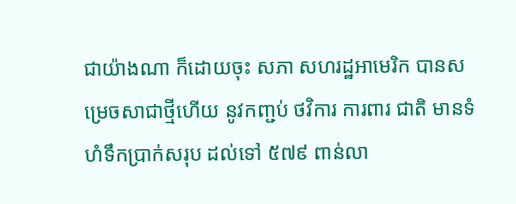ជាយ៉ាងណា ក៏ដោយចុះ សភា សហរដ្ឋអាមេរិក បានសម្រេចសាជាថ្មីហើយ នូវកញ្ជប់ ថវិការ ការពារ ជាតិ មានទំហំទឹកប្រាក់សរុប ដល់ទៅ ៥៧៩ ពាន់លា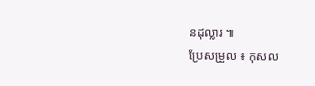នដុល្លារ ៕
ប្រែសម្រួល ៖ កុសល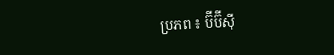ប្រភព ៖ ប៊ីប៊ីស៊ី